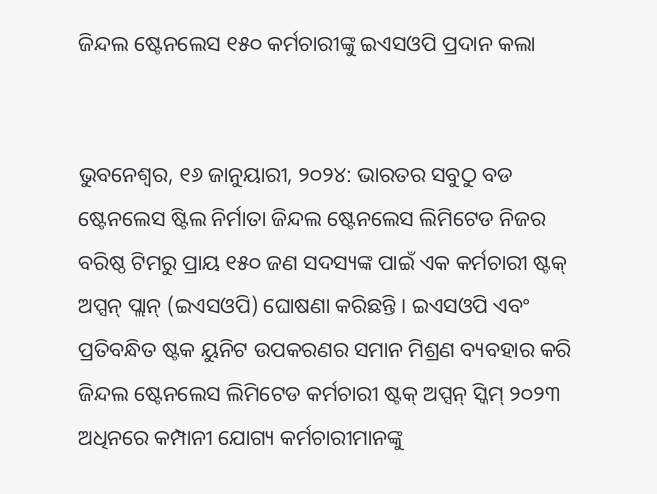ଜିନ୍ଦଲ ଷ୍ଟେନଲେସ ୧୫୦ କର୍ମଚାରୀଙ୍କୁ ଇଏସଓପି ପ୍ରଦାନ କଲା


ଭୁବନେଶ୍ୱର, ୧୬ ଜାନୁୟାରୀ, ୨୦୨୪: ଭାରତର ସବୁଠୁ ବଡ ଷ୍ଟେନଲେସ ଷ୍ଟିଲ ନିର୍ମାତା ଜିନ୍ଦଲ ଷ୍ଟେନଲେସ ଲିମିଟେଡ ନିଜର ବରିଷ୍ଠ ଟିମରୁ ପ୍ରାୟ ୧୫୦ ଜଣ ସଦସ୍ୟଙ୍କ ପାଇଁ ଏକ କର୍ମଚାରୀ ଷ୍ଟକ୍ ଅପ୍ସନ୍ ପ୍ଲାନ୍ (ଇଏସଓପି) ଘୋଷଣା କରିଛନ୍ତି । ଇଏସଓପି ଏବଂ ପ୍ରତିବନ୍ଧିତ ଷ୍ଟକ ୟୁନିଟ ଉପକରଣର ସମାନ ମିଶ୍ରଣ ବ୍ୟବହାର କରି ଜିନ୍ଦଲ ଷ୍ଟେନଲେସ ଲିମିଟେଡ କର୍ମଚାରୀ ଷ୍ଟକ୍ ଅପ୍ସନ୍ ସ୍କିମ୍ ୨୦୨୩ ଅଧିନରେ କମ୍ପାନୀ ଯୋଗ୍ୟ କର୍ମଚାରୀମାନଙ୍କୁ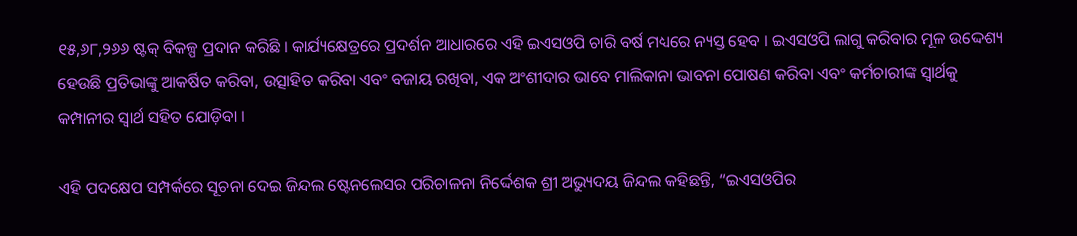୧୫,୬୮,୨୬୬ ଷ୍ଟକ୍ ବିକଳ୍ପ ପ୍ରଦାନ କରିଛି । କାର୍ଯ୍ୟକ୍ଷେତ୍ରରେ ପ୍ରଦର୍ଶନ ଆଧାରରେ ଏହି ଇଏସଓପି ଚାରି ବର୍ଷ ମଧ୍ୟରେ ନ୍ୟସ୍ତ ହେବ । ଇଏସଓପି ଲାଗୁ କରିବାର ମୂଳ ଉଦ୍ଦେଶ୍ୟ ହେଉଛି ପ୍ରତିଭାଙ୍କୁ ଆକର୍ଷିତ କରିବା, ଉତ୍ସାହିତ କରିବା ଏବଂ ବଜାୟ ରଖିବା, ଏକ ଅଂଶୀଦାର ଭାବେ ମାଲିକାନା ଭାବନା ପୋଷଣ କରିବା ଏବଂ କର୍ମଚାରୀଙ୍କ ସ୍ୱାର୍ଥକୁ କମ୍ପାନୀର ସ୍ୱାର୍ଥ ସହିତ ଯୋଡ଼ିବା ।

ଏହି ପଦକ୍ଷେପ ସମ୍ପର୍କରେ ସୂଚନା ଦେଇ ଜିନ୍ଦଲ ଷ୍ଟେନଲେସର ପରିଚାଳନା ନିର୍ଦ୍ଦେଶକ ଶ୍ରୀ ଅଭ୍ୟୁଦୟ ଜିନ୍ଦଲ କହିଛନ୍ତି, “ଇଏସଓପିର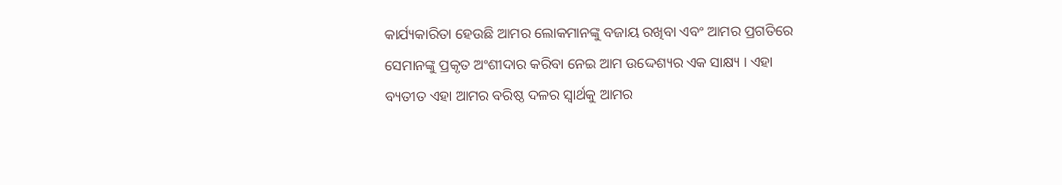କାର୍ଯ୍ୟକାରିତା ହେଉଛି ଆମର ଲୋକମାନଙ୍କୁ ବଜାୟ ରଖିବା ଏବଂ ଆମର ପ୍ରଗତିରେ ସେମାନଙ୍କୁ ପ୍ରକୃତ ଅଂଶୀଦାର କରିବା ନେଇ ଆମ ଉଦ୍ଦେଶ୍ୟର ଏକ ସାକ୍ଷ୍ୟ । ଏହା ବ୍ୟତୀତ ଏହା ଆମର ବରିଷ୍ଠ ଦଳର ସ୍ୱାର୍ଥକୁ ଆମର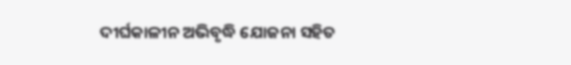ଦୀର୍ଘକାଳୀନ ଅଭିବୃଦ୍ଧି ଯୋଜନା ସହିତ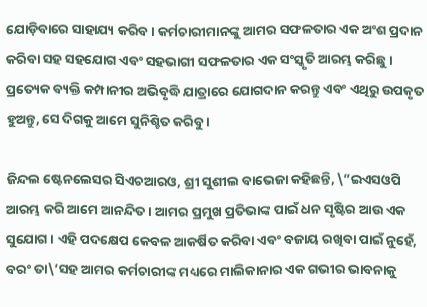ଯୋଡ଼ିବାରେ ସାହାଯ୍ୟ କରିବ । କର୍ମଚାରୀମାନଙ୍କୁ ଆମର ସଫଳତାର ଏକ ଅଂଶ ପ୍ରଦାନ କରିବା ସହ ସହଯୋଗ ଏବଂ ସହଭାଗୀ ସଫଳତାର ଏକ ସଂସ୍କୃତି ଆରମ୍ଭ କରିଛୁ । ପ୍ରତ୍ୟେକ ବ୍ୟକ୍ତି କମ୍ପାନୀର ଅଭିବୃଦ୍ଧି ଯାତ୍ରାରେ ଯୋଗଦାନ କରନ୍ତୁ ଏବଂ ଏଥିରୁ ଉପକୃତ ହୁଅନ୍ତୁ, ସେ ଦିଗକୁ ଆମେ ସୁନିଶ୍ଚିତ କରିବୁ ।

ଜିନ୍ଦଲ ଷ୍ଟେନଲେସର ସିଏଚଆରଓ, ଶ୍ରୀ ସୁଶୀଲ ବାଭେଜା କହିଛନ୍ତି, \”ଇଏସଓପି ଆରମ୍ଭ କରି ଆମେ ଆନନ୍ଦିତ । ଆମର ପ୍ରମୁଖ ପ୍ରତିଭାଙ୍କ ପାଇଁ ଧନ ସୃଷ୍ଟିର ଆଉ ଏକ ସୁଯୋଗ । ଏହି ପଦକ୍ଷେପ କେବଳ ଆକର୍ଷିତ କରିବା ଏବଂ ବଜାୟ ରଖିବା ପାଇଁ ନୁହେଁ, ବରଂ ତା\’ସହ ଆମର କର୍ମଚାରୀଙ୍କ ମଧ୍ୟରେ ମାଲିକାନାର ଏକ ଗଭୀର ଭାବନାକୁ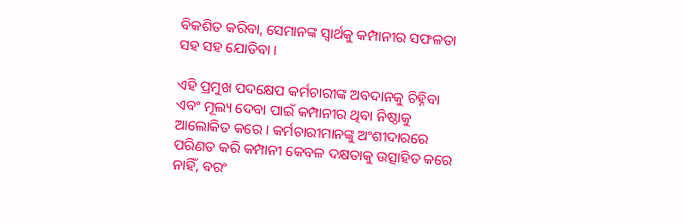ବିକଶିତ କରିବା, ସେମାନଙ୍କ ସ୍ୱାର୍ଥକୁ କମ୍ପାନୀର ସଫଳତା ସହ ସହ ଯୋଡିବା ।

ଏହି ପ୍ରମୁଖ ପଦକ୍ଷେପ କର୍ମଚାରୀଙ୍କ ଅବଦାନକୁ ଚିହ୍ନିବା ଏବଂ ମୂଲ୍ୟ ଦେବା ପାଇଁ କମ୍ପାନୀର ଥିବା ନିଷ୍ଠାକୁ ଆଲୋକିତ କରେ । କର୍ମଚାରୀମାନଙ୍କୁ ଅଂଶୀଦାରରେ ପରିଣତ କରି କମ୍ପାନୀ କେବଳ ଦକ୍ଷତାକୁ ଉତ୍ସାହିତ କରେ ନାହିଁ, ବରଂ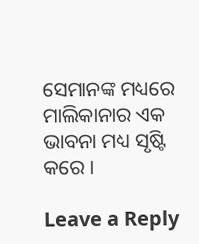ସେମାନଙ୍କ ମଧ୍ୟରେ ମାଲିକାନାର ଏକ ଭାବନା ମଧ୍ୟ ସୃଷ୍ଟି କରେ ।

Leave a Reply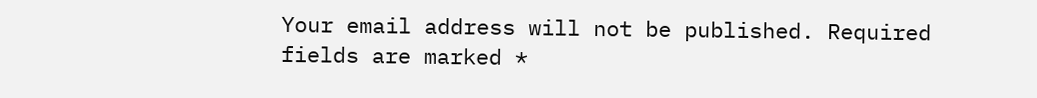Your email address will not be published. Required fields are marked *